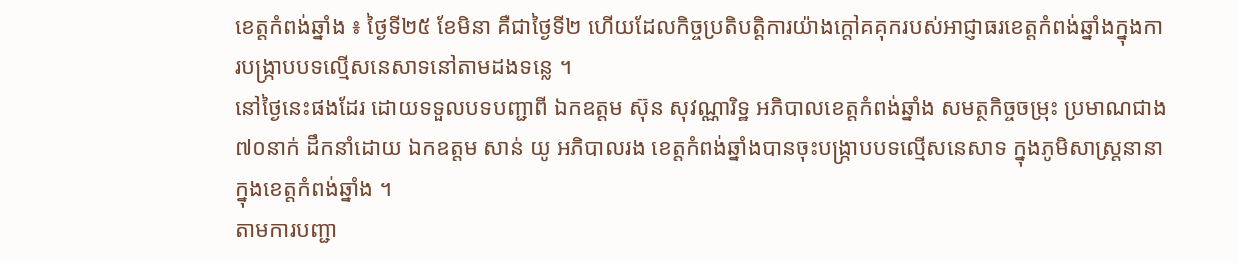ខេត្តកំពង់ឆ្នាំង ៖ ថ្ងៃទី២៥ ខែមិនា គឺជាថ្ងៃទី២ ហើយដែលកិច្ចប្រតិបត្តិការយ៉ាងក្តៅគគុករបស់អាជ្ញាធរខេត្តកំពង់ឆ្នាំងក្នុងការបង្ក្រាបបទល្មើសនេសាទនៅតាមដងទន្លេ ។
នៅថ្ងៃនេះផងដែរ ដោយទទួលបទបញ្ជាពី ឯកឧត្តម ស៊ុន សុវណ្ណារិទ្ឋ អភិបាលខេត្តកំពង់ឆ្នាំង សមត្ថកិច្ចចម្រុះ ប្រមាណជាង៧០នាក់ ដឹកនាំដោយ ឯកឧត្តម សាន់ យូ អភិបាលរង ខេត្តកំពង់ឆ្នាំងបានចុះបង្ក្រាបបទល្មើសនេសាទ ក្នុងភូមិសាស្ត្រនានា ក្នុងខេត្តកំពង់ឆ្នាំង ។
តាមការបញ្ជា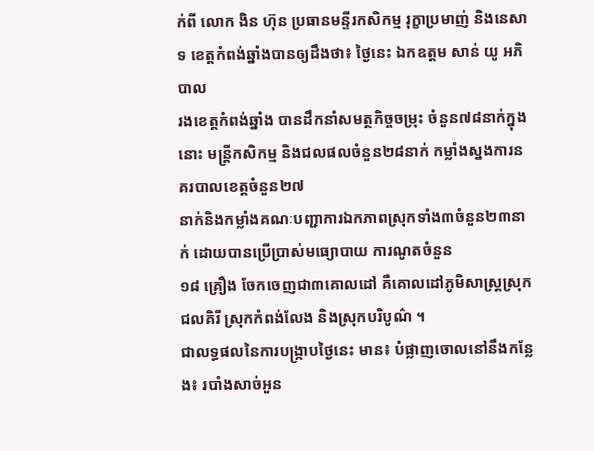ក់ពី លោក ងិន ហ៊ុន ប្រធានមន្ទីរកសិកម្ម រុក្ខាប្រមាញ់ និងនេសាទ ខេត្តកំពង់ឆ្នាំងបានឲ្យដឹងថា៖ ថ្ងៃនេះ ឯកឧត្តម សាន់ យូ អភិបាល
រងខេត្តកំពង់ឆ្នាំង បានដឹកនាំសមត្ថកិច្ចចម្រុះ ចំនួន៧៨នាក់ក្នុងនោះ មន្ត្រីកសិកម្ម និងជលផលចំនួន២៨នាក់ កម្លាំងស្នងការនគរបាលខេត្តចំនួន២៧
នាក់និងកម្លាំងគណៈបញ្ជាការឯកភាពស្រុកទាំង៣ចំនួន២៣នាក់ ដោយបានប្រើប្រាស់មធ្យោបាយ ការណូតចំនួន
១៨ គ្រឿង ចែកចេញជា៣គោលដៅ គឺគោលដៅភូមិសាស្ត្រស្រុកជលគិរី ស្រុកកំពង់លែង និងស្រុកបរិបូណ៌ ។
ជាលទ្ធផលនៃការបង្ក្រាបថ្ងៃនេះ មាន៖ បំផ្លាញចោលនៅនឹងកន្លែង៖ របាំងសាច់អួន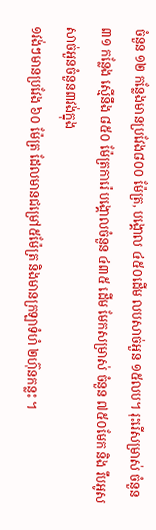ចំនួន ១២ កន្លែងមានប្រវែង៨០០ ម៉ែត្រ, បង្គោល ៤៥០ដើម លបសាច់អួន ១៥លប។ រុះរើសម្រាស់ ចំនួន៣១ កន្លែង ស្មើនឹង ៨៥០ ម៉ែត្រការ៉េ បង្គោលចំនួន ៤៣៥ ដើម មែកសម្រាស់ ចំនួន ៧៥០មែក និង រឹបអូសសាច់អួនចំនួន៣វង់ក្នុង
១វង់ៗមានប្រវែង ៦០ ម៉ែត្រ ដែលមានជម្រៅ៥ម៉ែត្រ និងមានក្រឡាទំហំ ២ហ៊ុនកន្លះ ។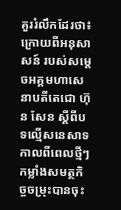គួររំលឹកដែរថា៖ ក្រោយពីអនុសាសន៍ របស់សម្ដេចអគ្គមហាសេនាបតីតេជោ ហ៊ុន សែន ស្ដីពីបទល្មើសនេសាទកាលពីពេលថ្មីៗ កម្លាំងសមត្ថកិច្ចចម្រុះបានចុះ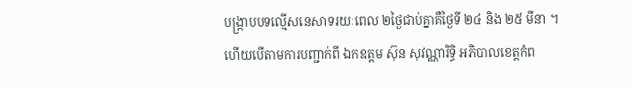បង្ក្រាបបទល្មើសនេសាទរយៈពេល ២ថ្ងៃជាប់គ្នាគឺថ្ងៃទី ២៤ និង ២៥ មីនា ។
ហើយបើតាមការបញ្ជាក់ពី ឯកឧត្តម ស៊ុន សុវណ្ណារិទ្ធិ អភិបាលខេត្តកំព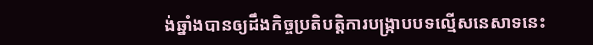ង់ឆ្នាំងបានឲ្យដឹងកិច្ចប្រតិបត្តិការបង្ក្រាបបទល្មើសនេសាទនេះ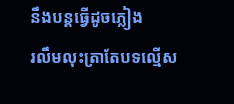នឹងបន្តធ្វើដូចភ្លៀង
រលឹមលុះត្រាតែបទល្មើស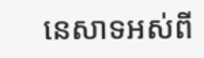នេសាទអស់ពី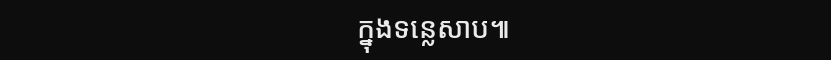ក្នុងទន្លេសាប៕